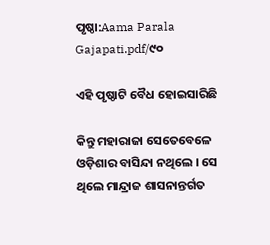ପୃଷ୍ଠା:Aama Parala Gajapati.pdf/୯୦

ଏହି ପୃଷ୍ଠାଟି ବୈଧ ହୋଇସାରିଛି

କିନ୍ତୁ ମହାରାଜା ସେତେବେଳେ ଓଡ଼ିଶାର ବାସିନ୍ଦା ନଥିଲେ । ସେ ଥିଲେ ମାନ୍ଦ୍ରାଜ ଶାସନାନ୍ତର୍ଗତ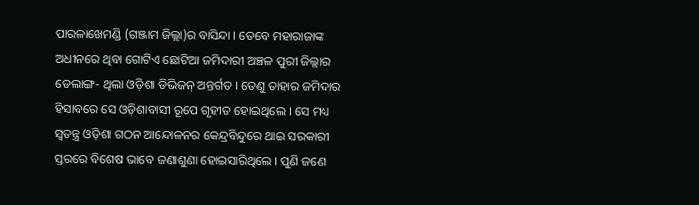ପାରଳାଖେମଣ୍ଡି (ଗଞ୍ଜାମ ଜିଲ୍ଲା)ର ବାସିନ୍ଦା । ତେବେ ମହାରାଜାଙ୍କ ଅଧୀନରେ ଥିବା ଗୋଟିଏ ଛୋଟିଆ ଜମିଦାରୀ ଅଞ୍ଚଳ ପୁରୀ ଜିଲ୍ଲାର ଡେଲାଙ୍ଗ- ଥିଲା ଓଡ଼ିଶା ଡିଭିଜନ୍ ଅନ୍ତର୍ଗତ । ତେଣୁ ତାହାର ଜମିଦାର ହିସାବରେ ସେ ଓଡ଼ିଶାବାସୀ ରୂପେ ଗୃହୀତ ହୋଇଥିଲେ । ସେ ମଧ୍ୟ ସ୍ୱତନ୍ତ୍ର ଓଡ଼ିଶା ଗଠନ ଆନ୍ଦୋଳନର କେନ୍ଦ୍ରବିନ୍ଦୁରେ ଥାଇ ସରକାରୀ ସ୍ତରରେ ବିଶେଷ ଭାବେ ଜଣାଶୁଣା ହୋଇସାରିଥିଲେ । ପୁଣି ଜଣେ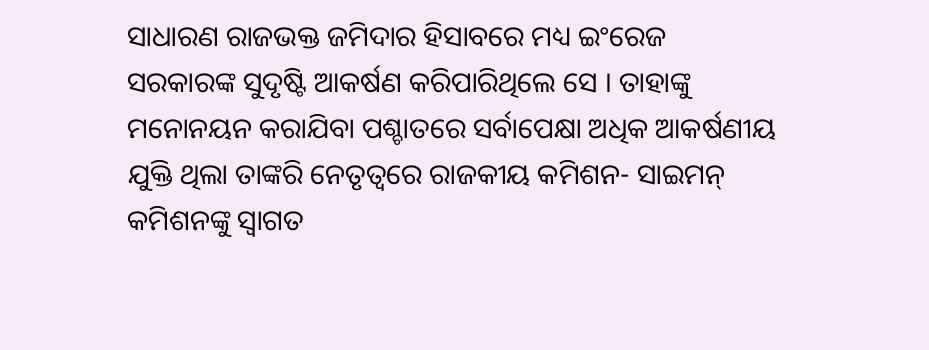ସାଧାରଣ ରାଜଭକ୍ତ ଜମିଦାର ହିସାବରେ ମଧ୍ୟ ଇଂରେଜ ସରକାରଙ୍କ ସୁଦୃଷ୍ଟି ଆକର୍ଷଣ କରିପାରିଥିଲେ ସେ । ତାହାଙ୍କୁ ମନୋନୟନ କରାଯିବା ପଶ୍ଚାତରେ ସର୍ବାପେକ୍ଷା ଅଧିକ ଆକର୍ଷଣୀୟ ଯୁକ୍ତି ଥିଲା ତାଙ୍କରି ନେତୃତ୍ୱରେ ରାଜକୀୟ କମିଶନ- ସାଇମନ୍ କମିଶନଙ୍କୁ ସ୍ୱାଗତ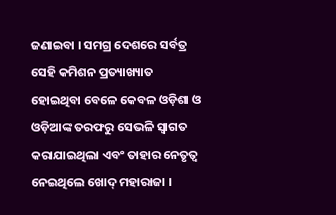ଜଣାଇବା । ସମଗ୍ର ଦେଶରେ ସର୍ବତ୍ର ସେହି କମିଶନ ପ୍ରତ୍ୟାଖ୍ୟାତ ହୋଇଥିବା ବେଳେ କେବଳ ଓଡ଼ିଶା ଓ ଓଡ଼ିଆଙ୍କ ତରଫରୁ ସେଭଳି ସ୍ୱାଗତ କରାଯାଇଥିଲା ଏବଂ ତାହାର ନେତୃତ୍ୱ ନେଇଥିଲେ ଖୋଦ୍ ମହାରାଜା ।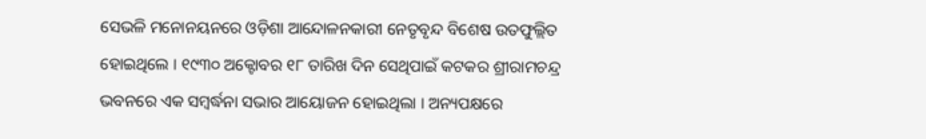ସେଭଳି ମନୋନୟନରେ ଓଡ଼ିଶା ଆନ୍ଦୋଳନକାରୀ ନେତୃବୃନ୍ଦ ବିଶେଷ ଉତଫୁଲ୍ଲିତ ହୋଇଥିଲେ । ୧୯୩୦ ଅକ୍ଟୋବର ୧୮ ତାରିଖ ଦିନ ସେଥିପାଇଁ କଟକର ଶ୍ରୀରାମଚନ୍ଦ୍ର ଭବନରେ ଏକ ସମ୍ବର୍ଦ୍ଧନା ସଭାର ଆୟୋଜନ ହୋଇଥିଲା । ଅନ୍ୟପକ୍ଷରେ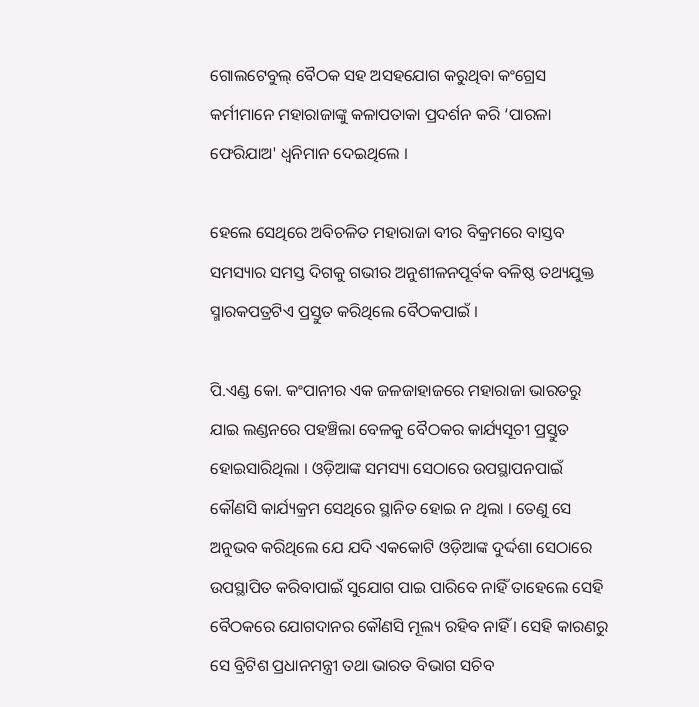ଗୋଲଟେବୁଲ୍ ବୈଠକ ସହ ଅସହଯୋଗ କରୁଥିବା କଂଗ୍ରେସ କର୍ମୀମାନେ ମହାରାଜାଙ୍କୁ କଳାପତାକା ପ୍ରଦର୍ଶନ କରି ‘ପାରଳା ଫେରିଯାଅ' ଧ୍ୱନିମାନ ଦେଇଥିଲେ ।

ହେଲେ ସେଥିରେ ଅବିଚଳିତ ମହାରାଜା ବୀର ବିକ୍ରମରେ ବାସ୍ତବ ସମସ୍ୟାର ସମସ୍ତ ଦିଗକୁ ଗଭୀର ଅନୁଶୀଳନପୂର୍ବକ ବଳିଷ୍ଠ ତଥ୍ୟଯୁକ୍ତ ସ୍ମାରକପତ୍ରଟିଏ ପ୍ରସ୍ତୁତ କରିଥିଲେ ବୈଠକପାଇଁ ।

ପି.ଏଣ୍ଡ କୋ. କଂପାନୀର ଏକ ଜଳଜାହାଜରେ ମହାରାଜା ଭାରତରୁ ଯାଇ ଲଣ୍ଡନରେ ପହଞ୍ଚିଲା ବେଳକୁ ବୈଠକର କାର୍ଯ୍ୟସୂଚୀ ପ୍ରସ୍ତୁତ ହୋଇସାରିଥିଲା । ଓଡ଼ିଆଙ୍କ ସମସ୍ୟା ସେଠାରେ ଉପସ୍ଥାପନପାଇଁ କୌଣସି କାର୍ଯ୍ୟକ୍ରମ ସେଥିରେ ସ୍ଥାନିତ ହୋଇ ନ ଥିଲା । ତେଣୁ ସେ ଅନୁଭବ କରିଥିଲେ ଯେ ଯଦି ଏକକୋଟି ଓଡ଼ିଆଙ୍କ ଦୁର୍ଦ୍ଦଶା ସେଠାରେ ଉପସ୍ଥାପିତ କରିବାପାଇଁ ସୁଯୋଗ ପାଇ ପାରିବେ ନାହିଁ ତାହେଲେ ସେହି ବୈଠକରେ ଯୋଗଦାନର କୌଣସି ମୂଲ୍ୟ ରହିବ ନାହିଁ । ସେହି କାରଣରୁ ସେ ବ୍ରିଟିଶ ପ୍ରଧାନମନ୍ତ୍ରୀ ତଥା ଭାରତ ବିଭାଗ ସଚିବ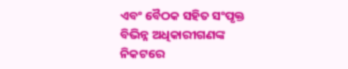ଏବଂ ବୈଠକ ସହିତ ସଂପୃକ୍ତ ବିଭିନ୍ନ ଅଧିକାରୀଗଣଙ୍କ ନିକଟରେ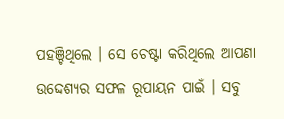ପହଞ୍ଚିଥିଲେ । ସେ ଚେଷ୍ଟା କରିଥିଲେ ଆପଣା ଉଦ୍ଦେଶ୍ୟର ସଫଳ ରୂପାୟନ ପାଇଁ । ସବୁ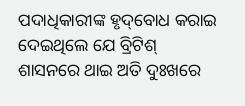ପଦାଧିକାରୀଙ୍କ ହୃଦ୍‌ବୋଧ କରାଇ ଦେଇଥିଲେ ଯେ ବ୍ରିଟିଶ୍ ଶାସନରେ ଥାଇ ଅତି ଦୁଃଖରେ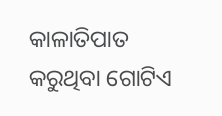କାଳାତିପାତ କରୁଥିବା ଗୋଟିଏ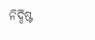ନିର୍ଦ୍ଦିଷ୍ଟ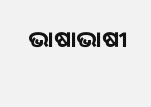ଭାଷାଭାଷୀ